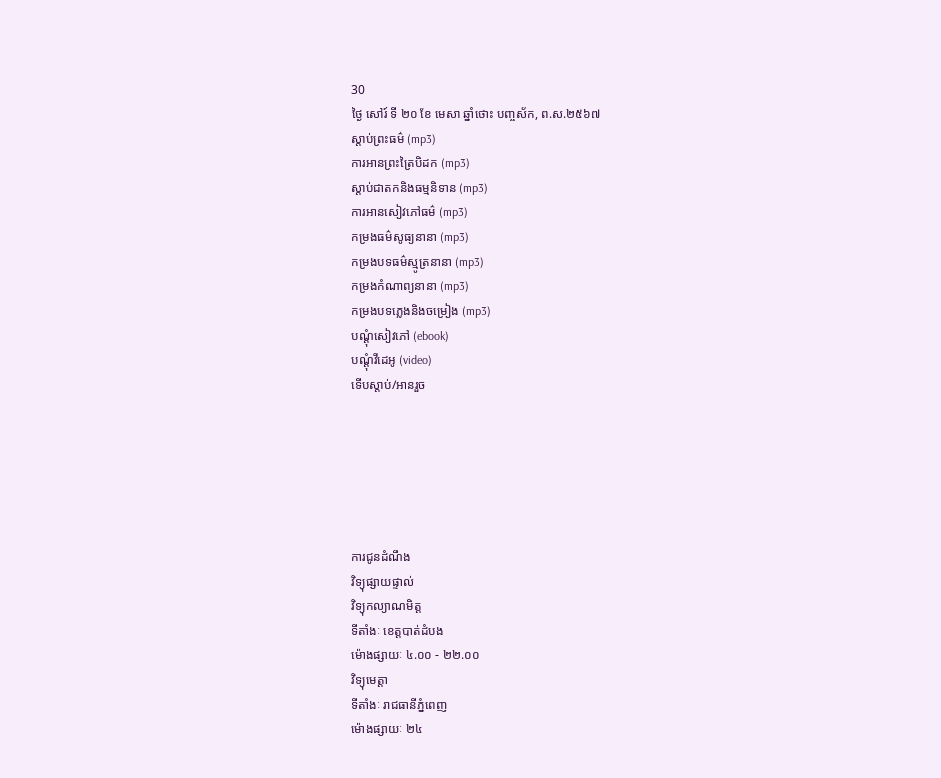30
ថ្ងៃ សៅរ៍ ទី ២០ ខែ មេសា ឆ្នាំថោះ បញ្ចស័ក, ព.ស.២៥៦៧
ស្តាប់ព្រះធម៌ (mp3)
ការអានព្រះត្រៃបិដក (mp3)
ស្តាប់ជាតកនិងធម្មនិទាន (mp3)
ការអានសៀវភៅធម៌ (mp3)
កម្រងធម៌សូធ្យនានា (mp3)
កម្រងបទធម៌ស្មូត្រនានា (mp3)
កម្រងកំណាព្យនានា (mp3)
កម្រងបទភ្លេងនិងចម្រៀង (mp3)
បណ្តុំសៀវភៅ (ebook)
បណ្តុំវីដេអូ (video)
ទើបស្តាប់/អានរួច






ការជូនដំណឹង
វិទ្យុផ្សាយផ្ទាល់
វិទ្យុកល្យាណមិត្ត
ទីតាំងៈ ខេត្តបាត់ដំបង
ម៉ោងផ្សាយៈ ៤.០០ - ២២.០០
វិទ្យុមេត្តា
ទីតាំងៈ រាជធានីភ្នំពេញ
ម៉ោងផ្សាយៈ ២៤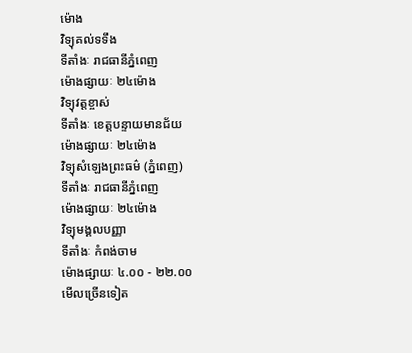ម៉ោង
វិទ្យុគល់ទទឹង
ទីតាំងៈ រាជធានីភ្នំពេញ
ម៉ោងផ្សាយៈ ២៤ម៉ោង
វិទ្យុវត្តខ្ចាស់
ទីតាំងៈ ខេត្តបន្ទាយមានជ័យ
ម៉ោងផ្សាយៈ ២៤ម៉ោង
វិទ្យុសំឡេងព្រះធម៌ (ភ្នំពេញ)
ទីតាំងៈ រាជធានីភ្នំពេញ
ម៉ោងផ្សាយៈ ២៤ម៉ោង
វិទ្យុមង្គលបញ្ញា
ទីតាំងៈ កំពង់ចាម
ម៉ោងផ្សាយៈ ៤.០០ - ២២.០០
មើលច្រើនទៀត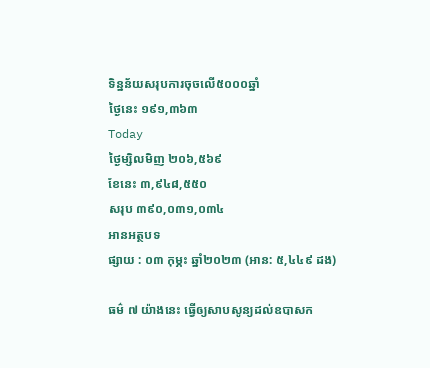ទិន្នន័យសរុបការចុចលើ៥០០០ឆ្នាំ
ថ្ងៃនេះ ១៩១,៣៦៣
Today
ថ្ងៃម្សិលមិញ ២០៦,៥៦៩
ខែនេះ ៣,៩៤៨,៥៥០
សរុប ៣៩០,០៣១,០៣៤
អានអត្ថបទ
ផ្សាយ : ០៣ កុម្ភះ ឆ្នាំ២០២៣ (អាន: ៥,៤៤៩ ដង)

ធម៌ ៧ យ៉ាងនេះ ធ្វើឲ្យសាបសូន្យដល់ឧបាសក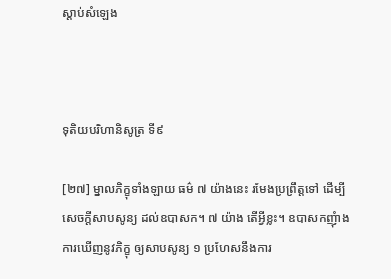ស្តាប់សំឡេង



ទុតិយបរិហានិសូត្រ ទី៩

[២៧] ម្នាលភិក្ខុទាំងឡាយ ធម៌ ៧ យ៉ាងនេះ រមែងប្រព្រឹត្តទៅ ដើម្បីសេចក្តីសាបសូន្យ ដល់ឧបាសក។ ៧ យ៉ាង តើអ្វីខ្លះ។ ឧបាសកញុំាងការឃើញនូវភិក្ខុ ឲ្យសាបសូន្យ ១ ប្រហែសនឹងការ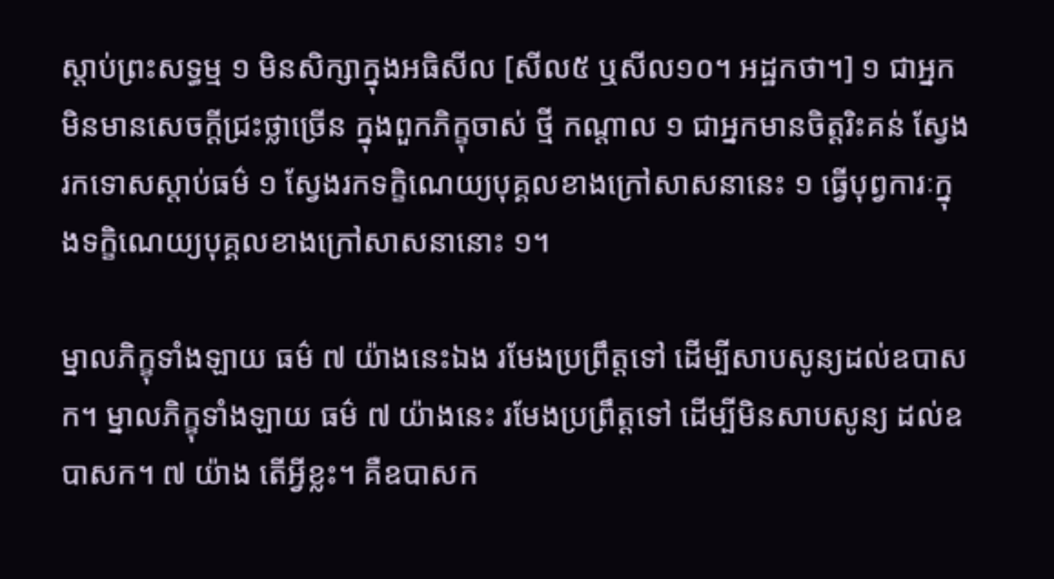ស្តាប់ព្រះសទ្ធម្ម ១ មិនសិក្សាក្នុងអធិសីល [សីល៥ ឬសីល១០។ អដ្ឋកថា។] ១ ជាអ្នកមិនមានសេចក្តីជ្រះថ្លាច្រើន ក្នុងពួកភិក្ខុចាស់ ថ្មី កណ្តាល ១ ជាអ្នកមានចិត្តរិះគន់ ស្វែងរកទោសស្តាប់ធម៌ ១ ស្វែងរកទក្ខិណេយ្យបុគ្គលខាងក្រៅសាសនានេះ ១ ធ្វើបុព្វការៈក្នុងទក្ខិណេយ្យបុគ្គលខាងក្រៅសាសនានោះ ១។

ម្នាលភិក្ខុទាំងឡាយ ធម៌ ៧ យ៉ាងនេះឯង រមែងប្រព្រឹត្តទៅ ដើម្បីសាបសូន្យដល់ឧបាសក។ ម្នាលភិក្ខុទាំងឡាយ ធម៌ ៧ យ៉ាងនេះ រមែងប្រព្រឹត្តទៅ ដើម្បីមិនសាបសូន្យ ដល់ឧបាសក។ ៧ យ៉ាង តើអ្វីខ្លះ។ គឺឧបាសក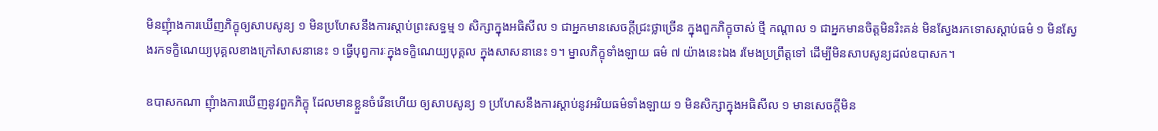មិនញុំាងការឃើញភិក្ខុឲ្យសាបសូន្យ ១ មិនប្រហែសនឹងការស្តាប់ព្រះសទ្ធម្ម ១ សិក្សាក្នុងអធិសីល ១ ជាអ្នកមានសេចក្តីជ្រះថ្លាច្រើន ក្នុងពួកភិក្ខុចាស់ ថ្មី កណ្តាល ១ ជាអ្នកមានចិត្តមិនរិះគន់ មិនស្វែងរកទោសស្តាប់ធម៌ ១ មិនស្វែងរកទក្ខិណេយ្យបុគ្គលខាងក្រៅសាសនានេះ ១ ធ្វើបុព្វការៈក្នុងទក្ខិណេយ្យបុគ្គល ក្នុងសាសនានេះ ១។ ម្នាលភិក្ខុទាំងឡាយ ធម៌ ៧ យ៉ាងនេះឯង រមែងប្រព្រឹត្តទៅ ដើម្បីមិនសាបសូន្យដល់ឧបាសក។

ឧបាសកណា ញុំាងការឃើញនូវពួកភិក្ខុ ដែលមានខ្លួនចំរើនហើយ ឲ្យសាបសូន្យ ១ ប្រហែសនឹងការស្តាប់នូវអរិយធម៌ទាំងឡាយ ១ មិនសិក្សាក្នុងអធិសីល ១ មានសេចក្តីមិន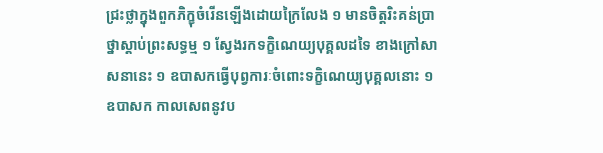ជ្រះថ្លាក្នុងពួកភិក្ខុចំរើនឡើងដោយក្រៃលែង ១ មានចិត្តរិះគន់ប្រាថ្នាស្តាប់ព្រះសទ្ធម្ម ១ ស្វែងរកទក្ខិណេយ្យបុគ្គលដទៃ ខាងក្រៅសាសនានេះ ១ ឧបាសកធ្វើបុព្វការៈចំពោះទក្ខិណេយ្យបុគ្គលនោះ ១ ឧបាសក កាលសេពនូវប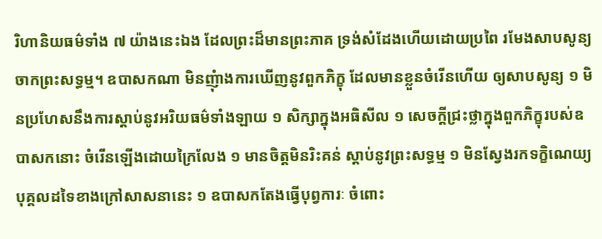រិហានិយធម៌ទាំង ៧ យ៉ាងនេះឯង ដែលព្រះដ៏មានព្រះភាគ ទ្រង់សំដែងហើយដោយប្រពៃ រមែងសាបសូន្យចាកព្រះសទ្ធម្ម។ ឧបាសកណា មិនញុំាងការឃើញនូវពួកភិក្ខុ ដែលមានខ្លួនចំរើនហើយ ឲ្យសាបសូន្យ ១ មិនប្រហែសនឹងការស្តាប់នូវអរិយធម៌ទាំងឡាយ ១ សិក្សាក្នុងអធិសីល ១ សេចក្តីជ្រះថ្លាក្នុងពួកភិក្ខុរបស់ឧបាសកនោះ ចំរើនឡើងដោយក្រៃលែង ១ មានចិត្តមិនរិះគន់ ស្តាប់នូវព្រះសទ្ធម្ម ១ មិនស្វែងរកទក្ខិណេយ្យបុគ្គលដទៃខាងក្រៅសាសនានេះ ១ ឧបាសកតែងធ្វើបុព្វការៈ ចំពោះ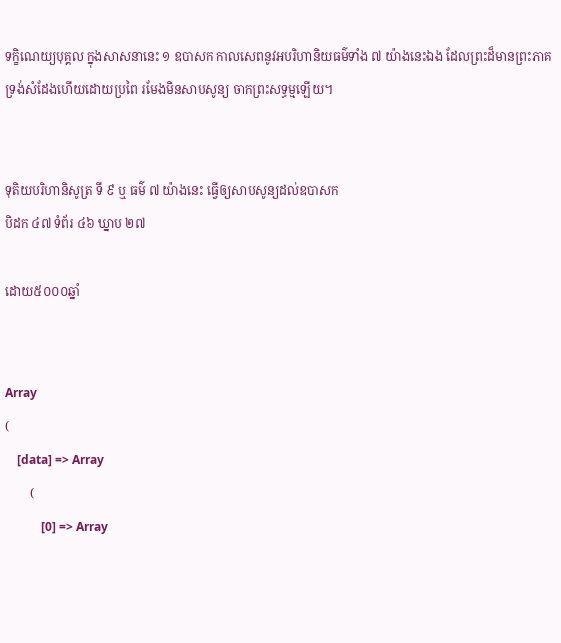ទក្ខិណេយ្យបុគ្គល ក្នុងសាសនានេះ ១ ឧបាសក កាលសេពនូវអបរិហានិយធម៌ទាំង ៧ យ៉ាងនេះឯង ដែលព្រះដ៏មានព្រះភាគ ទ្រង់សំដែងហើយដោយប្រពៃ រមែងមិនសាបសូន្យ ចាកព្រះសទ្ធម្មឡើយ។


ទុតិយបរិហានិសូត្រ ទី ៩ ឬ ធម៌ ៧ យ៉ាងនេះ ធ្វើឲ្យសាបសូន្យដល់ឧបាសក
បិដក ៤៧ ទំព័រ ៤៦ ឃ្នាប ២៧

ដោយ៥០០០ឆ្នាំ


Array
(
    [data] => Array
        (
            [0] => Array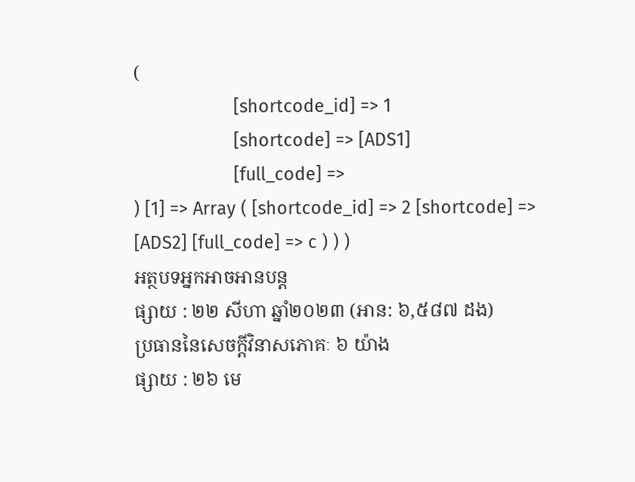(
                    [shortcode_id] => 1
                    [shortcode] => [ADS1]
                    [full_code] =>
) [1] => Array ( [shortcode_id] => 2 [shortcode] => [ADS2] [full_code] => c ) ) )
អត្ថបទអ្នកអាចអានបន្ត
ផ្សាយ : ២២ សីហា ឆ្នាំ២០២៣ (អាន: ៦,៥៨៧ ដង)
ប្រធាននៃសេចក្តីវិនាសភោគៈ ៦ យ៉ាង
ផ្សាយ : ២៦ មេ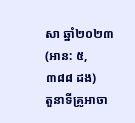សា ឆ្នាំ២០២៣ (អាន: ៥,៣៨៨ ដង)
តួនាទីគ្រូអាចា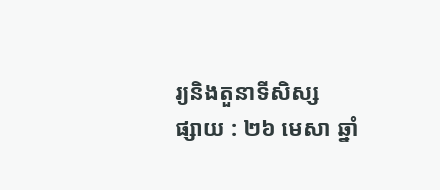រ្យនិងតួនាទីសិស្ស
ផ្សាយ : ២៦ មេសា ឆ្នាំ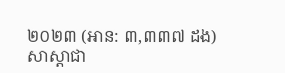២០២៣ (អាន: ៣,៣៣៧ ដង)
សាស្ដាជា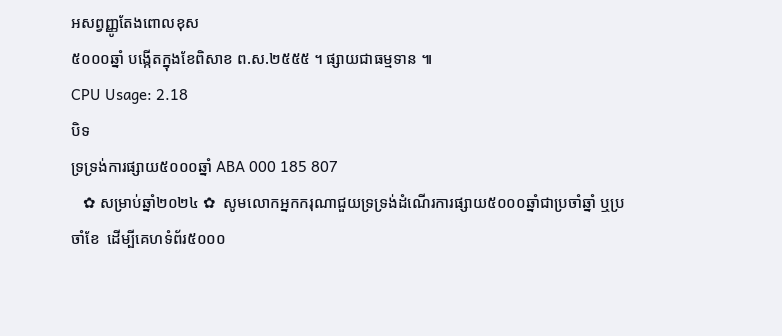អសព្វញ្ញូតែងពោលខុស
៥០០០ឆ្នាំ បង្កើតក្នុងខែពិសាខ ព.ស.២៥៥៥ ។ ផ្សាយជាធម្មទាន ៕
CPU Usage: 2.18
បិទ
ទ្រទ្រង់ការផ្សាយ៥០០០ឆ្នាំ ABA 000 185 807
   ✿ សម្រាប់ឆ្នាំ២០២៤ ✿  សូមលោកអ្នកករុណាជួយទ្រទ្រង់ដំណើរការផ្សាយ៥០០០ឆ្នាំជាប្រចាំឆ្នាំ ឬប្រចាំខែ  ដើម្បីគេហទំព័រ៥០០០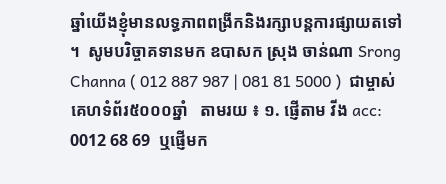ឆ្នាំយើងខ្ញុំមានលទ្ធភាពពង្រីកនិងរក្សាបន្តការផ្សាយតទៅ ។  សូមបរិច្ចាគទានមក ឧបាសក ស្រុង ចាន់ណា Srong Channa ( 012 887 987 | 081 81 5000 )  ជាម្ចាស់គេហទំព័រ៥០០០ឆ្នាំ   តាមរយ ៖ ១. ផ្ញើតាម វីង acc: 0012 68 69  ឬផ្ញើមក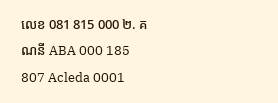លេខ 081 815 000 ២. គណនី ABA 000 185 807 Acleda 0001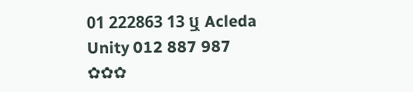01 222863 13 ឬ Acleda Unity 012 887 987  ✿✿✿